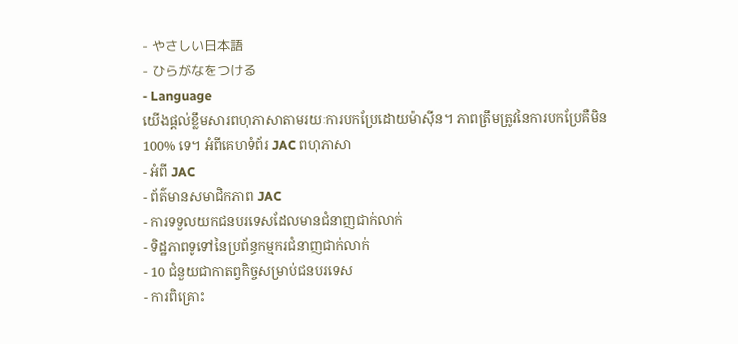- やさしい日本語
- ひらがなをつける
- Language
យើងផ្តល់ខ្លឹមសារពហុភាសាតាមរយៈការបកប្រែដោយម៉ាស៊ីន។ ភាពត្រឹមត្រូវនៃការបកប្រែគឺមិន 100% ទេ។ អំពីគេហទំព័រ JAC ពហុភាសា
- អំពី JAC
- ព័ត៌មានសមាជិកភាព JAC
- ការទទួលយកជនបរទេសដែលមានជំនាញជាក់លាក់
- ទិដ្ឋភាពទូទៅនៃប្រព័ន្ធកម្មករជំនាញជាក់លាក់
- 10 ជំនួយជាកាតព្វកិច្ចសម្រាប់ជនបរទេស
- ការពិគ្រោះ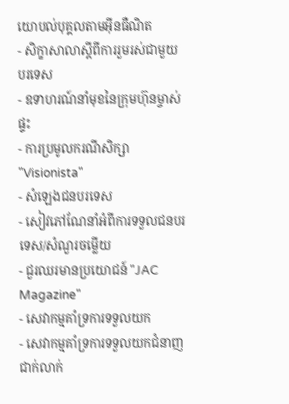យោបល់បុគ្គលតាមអ៊ីនធឺណិត
- សិក្ខាសាលាស្តីពីការរួមរស់ជាមួយបរទេស
- ឧទាហរណ៍នាំមុខនៃក្រុមហ៊ុនម្ចាស់ផ្ទះ
- ការប្រមូលករណីសិក្សា "Visionista"
- សំឡេងជនបរទេស
- សៀវភៅណែនាំអំពីការទទួលជនបរទេស/សំណួរចម្លើយ
- ជួរឈរមានប្រយោជន៍ "JAC Magazine"
- សេវាកម្មគាំទ្រការទទួលយក
- សេវាកម្មគាំទ្រការទទួលយកជំនាញជាក់លាក់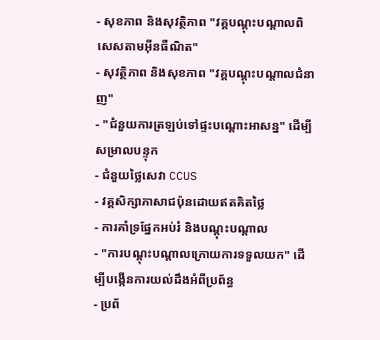- សុខភាព និងសុវត្ថិភាព "វគ្គបណ្តុះបណ្តាលពិសេសតាមអ៊ីនធឺណិត"
- សុវត្ថិភាព និងសុខភាព "វគ្គបណ្តុះបណ្តាលជំនាញ"
- "ជំនួយការត្រឡប់ទៅផ្ទះបណ្តោះអាសន្ន" ដើម្បីសម្រាលបន្ទុក
- ជំនួយថ្លៃសេវា CCUS
- វគ្គសិក្សាភាសាជប៉ុនដោយឥតគិតថ្លៃ
- ការគាំទ្រផ្នែកអប់រំ និងបណ្តុះបណ្តាល
- "ការបណ្តុះបណ្តាលក្រោយការទទួលយក" ដើម្បីបង្កើនការយល់ដឹងអំពីប្រព័ន្ធ
- ប្រព័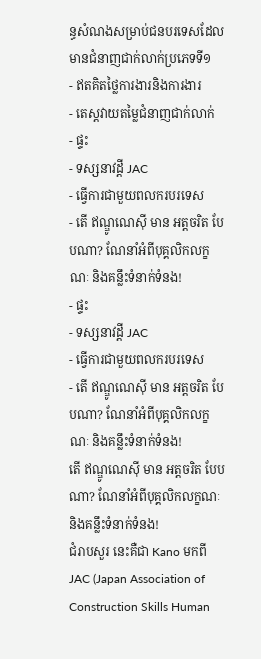ន្ធសំណងសម្រាប់ជនបរទេសដែលមានជំនាញជាក់លាក់ប្រភេទទី១
- ឥតគិតថ្លៃការងារនិងការងារ
- តេស្តវាយតម្លៃជំនាញជាក់លាក់
- ផ្ទះ
- ទស្សនាវដ្តី JAC
- ធ្វើការជាមួយពលករបរទេស
- តើ ឥណ្ឌូណេស៊ី មាន អត្តចរិត បែបណា? ណែនាំអំពីបុគ្គលិកលក្ខណៈ និងគន្លឹះទំនាក់ទំនង!
- ផ្ទះ
- ទស្សនាវដ្តី JAC
- ធ្វើការជាមួយពលករបរទេស
- តើ ឥណ្ឌូណេស៊ី មាន អត្តចរិត បែបណា? ណែនាំអំពីបុគ្គលិកលក្ខណៈ និងគន្លឹះទំនាក់ទំនង!
តើ ឥណ្ឌូណេស៊ី មាន អត្តចរិត បែបណា? ណែនាំអំពីបុគ្គលិកលក្ខណៈ និងគន្លឹះទំនាក់ទំនង!
ជំរាបសួរ នេះគឺជា Kano មកពី JAC (Japan Association of Construction Skills Human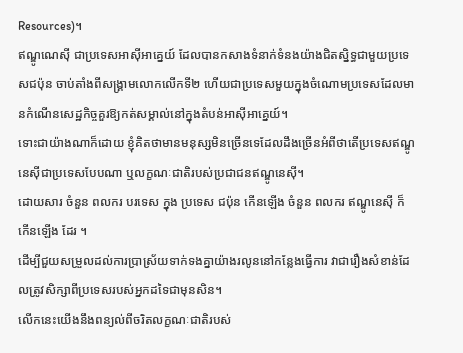Resources)។
ឥណ្ឌូណេស៊ី ជាប្រទេសអាស៊ីអាគ្នេយ៍ ដែលបានកសាងទំនាក់ទំនងយ៉ាងជិតស្និទ្ធជាមួយប្រទេសជប៉ុន ចាប់តាំងពីសង្គ្រាមលោកលើកទី២ ហើយជាប្រទេសមួយក្នុងចំណោមប្រទេសដែលមានកំណើនសេដ្ឋកិច្ចគួរឱ្យកត់សម្គាល់នៅក្នុងតំបន់អាស៊ីអាគ្នេយ៍។
ទោះជាយ៉ាងណាក៏ដោយ ខ្ញុំគិតថាមានមនុស្សមិនច្រើនទេដែលដឹងច្រើនអំពីថាតើប្រទេសឥណ្ឌូនេស៊ីជាប្រទេសបែបណា ឬលក្ខណៈជាតិរបស់ប្រជាជនឥណ្ឌូនេស៊ី។
ដោយសារ ចំនួន ពលករ បរទេស ក្នុង ប្រទេស ជប៉ុន កើនឡើង ចំនួន ពលករ ឥណ្ឌូនេស៊ី ក៏ កើនឡើង ដែរ ។
ដើម្បីជួយសម្រួលដល់ការប្រាស្រ័យទាក់ទងគ្នាយ៉ាងរលូននៅកន្លែងធ្វើការ វាជារឿងសំខាន់ដែលត្រូវសិក្សាពីប្រទេសរបស់អ្នកដទៃជាមុនសិន។
លើកនេះយើងនឹងពន្យល់ពីចរិតលក្ខណៈជាតិរបស់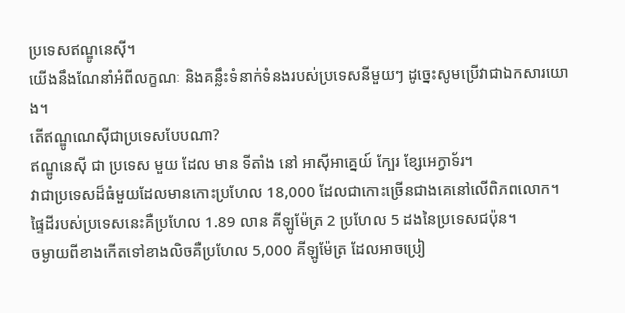ប្រទេសឥណ្ឌូនេស៊ី។
យើងនឹងណែនាំអំពីលក្ខណៈ និងគន្លឹះទំនាក់ទំនងរបស់ប្រទេសនីមួយៗ ដូច្នេះសូមប្រើវាជាឯកសារយោង។
តើឥណ្ឌូណេស៊ីជាប្រទេសបែបណា?
ឥណ្ឌូនេស៊ី ជា ប្រទេស មួយ ដែល មាន ទីតាំង នៅ អាស៊ីអាគ្នេយ៍ ក្បែរ ខ្សែអេក្វាទ័រ។
វាជាប្រទេសដ៏ធំមួយដែលមានកោះប្រហែល 18,000 ដែលជាកោះច្រើនជាងគេនៅលើពិភពលោក។
ផ្ទៃដីរបស់ប្រទេសនេះគឺប្រហែល 1.89 លាន គីឡូម៉ែត្រ 2 ប្រហែល 5 ដងនៃប្រទេសជប៉ុន។
ចម្ងាយពីខាងកើតទៅខាងលិចគឺប្រហែល 5,000 គីឡូម៉ែត្រ ដែលអាចប្រៀ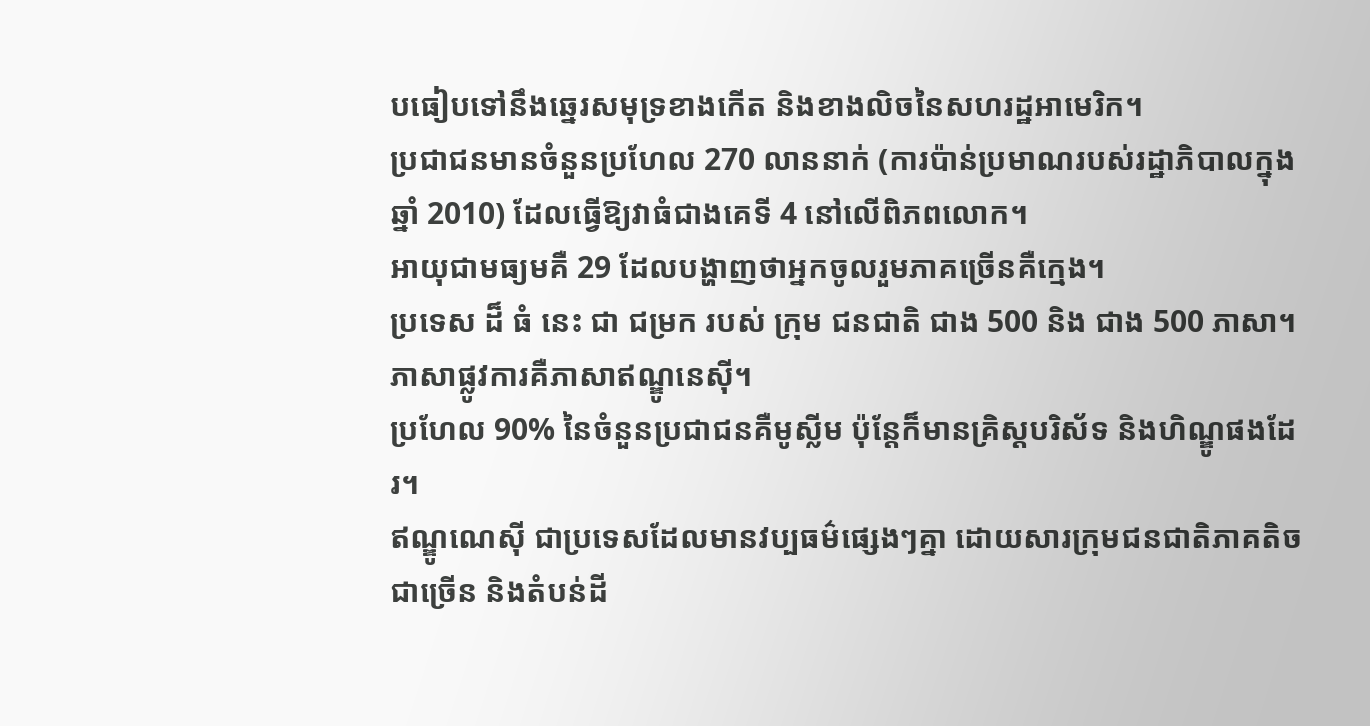បធៀបទៅនឹងឆ្នេរសមុទ្រខាងកើត និងខាងលិចនៃសហរដ្ឋអាមេរិក។
ប្រជាជនមានចំនួនប្រហែល 270 លាននាក់ (ការប៉ាន់ប្រមាណរបស់រដ្ឋាភិបាលក្នុងឆ្នាំ 2010) ដែលធ្វើឱ្យវាធំជាងគេទី 4 នៅលើពិភពលោក។
អាយុជាមធ្យមគឺ 29 ដែលបង្ហាញថាអ្នកចូលរួមភាគច្រើនគឺក្មេង។
ប្រទេស ដ៏ ធំ នេះ ជា ជម្រក របស់ ក្រុម ជនជាតិ ជាង 500 និង ជាង 500 ភាសា។
ភាសាផ្លូវការគឺភាសាឥណ្ឌូនេស៊ី។
ប្រហែល 90% នៃចំនួនប្រជាជនគឺមូស្លីម ប៉ុន្តែក៏មានគ្រិស្តបរិស័ទ និងហិណ្ឌូផងដែរ។
ឥណ្ឌូណេស៊ី ជាប្រទេសដែលមានវប្បធម៌ផ្សេងៗគ្នា ដោយសារក្រុមជនជាតិភាគតិចជាច្រើន និងតំបន់ដី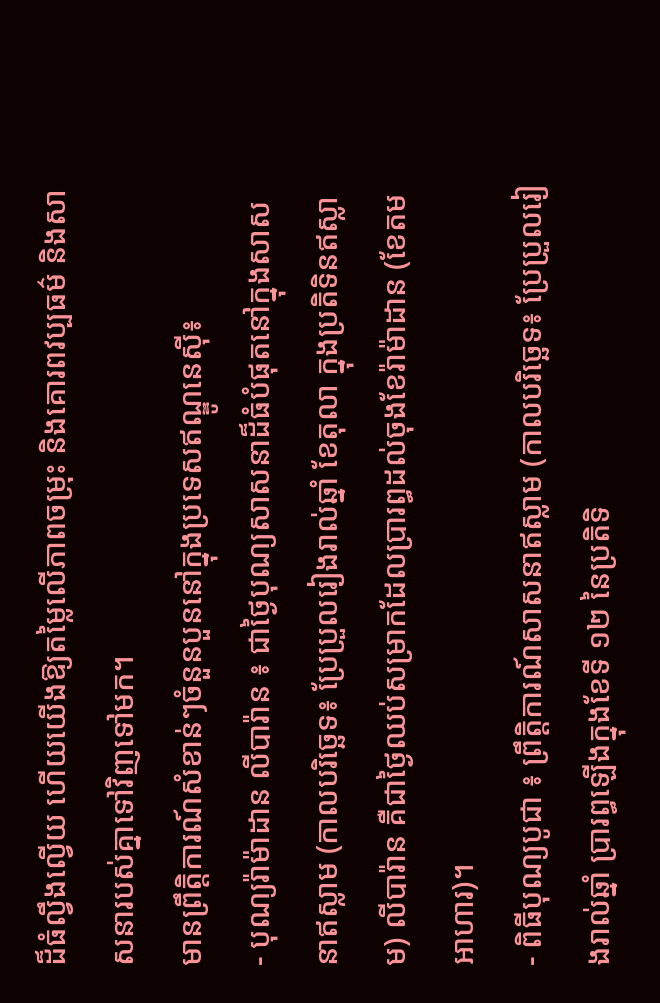ដ៏ធំល្វឹងល្វើយ ហើយយើងឱ្យតម្លៃលើភាពចម្រុះ និងគោរពវប្បធម៌ និងសាសនារបស់គ្នាទៅវិញទៅមក។
មានព្រឹត្តិការណ៍សំខាន់ៗចំនួនបួននៅក្នុងប្រទេសឥណ្ឌូនេស៊ី៖
- បុណ្យរ៉ាម៉ាដាន លីបារ៉ាន ៖ ជាថ្ងៃបុណ្យសាសនាដ៏ធំបំផុតនៅក្នុងសាសនាឥស្លាម (កាលបរិច្ឆេទ៖ ប្រែប្រួលរៀងរាល់ឆ្នាំ ខែតុលា ក្នុងប្រតិទិនឥស្លាម) លីបារ៉ាន គឺជាថ្ងៃឈប់សម្រាកដែលប្រារព្ធដល់ចុងខែរ៉ាម៉ាដាន (ខែតមអាហារ)។
- ពិធីបុណ្យបូជា ៖ ព្រឹត្តិការណ៍សាសនាឥស្លាម (កាលបរិច្ឆេទ៖ ប្រែប្រួលរៀងរាល់ឆ្នាំ ប្រារព្ធឡើងក្នុងខែទី ១២ នៃប្រតិទិ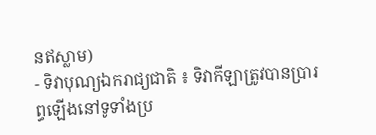នឥស្លាម)
- ទិវាបុណ្យឯករាជ្យជាតិ ៖ ទិវាកីឡាត្រូវបានប្រារព្ធឡើងនៅទូទាំងប្រ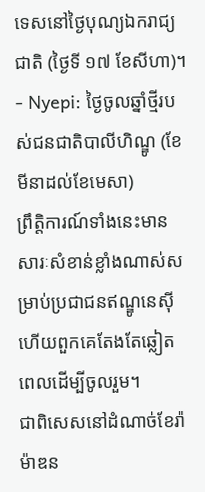ទេសនៅថ្ងៃបុណ្យឯករាជ្យជាតិ (ថ្ងៃទី ១៧ ខែសីហា)។
- Nyepi: ថ្ងៃចូលឆ្នាំថ្មីរបស់ជនជាតិបាលីហិណ្ឌូ (ខែមីនាដល់ខែមេសា)
ព្រឹត្តិការណ៍ទាំងនេះមានសារៈសំខាន់ខ្លាំងណាស់សម្រាប់ប្រជាជនឥណ្ឌូនេស៊ី ហើយពួកគេតែងតែឆ្លៀតពេលដើម្បីចូលរួម។
ជាពិសេសនៅដំណាច់ខែរ៉ាម៉ាឌន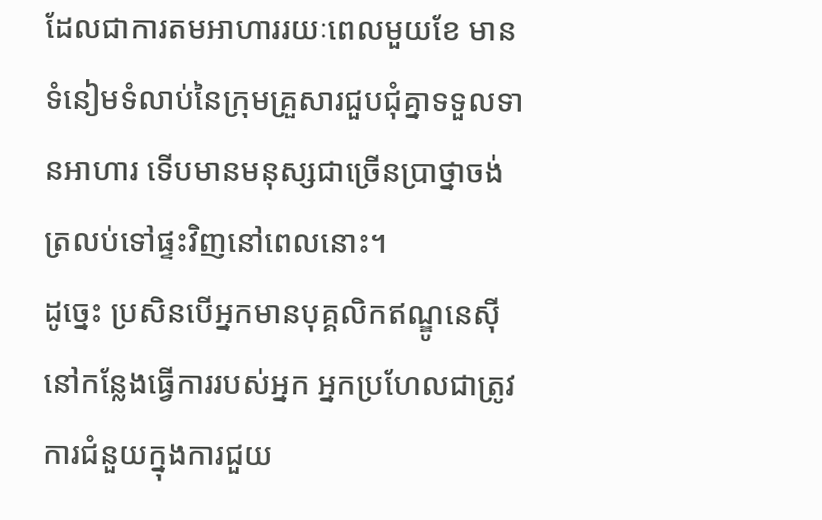ដែលជាការតមអាហាររយៈពេលមួយខែ មានទំនៀមទំលាប់នៃក្រុមគ្រួសារជួបជុំគ្នាទទួលទានអាហារ ទើបមានមនុស្សជាច្រើនប្រាថ្នាចង់ត្រលប់ទៅផ្ទះវិញនៅពេលនោះ។
ដូច្នេះ ប្រសិនបើអ្នកមានបុគ្គលិកឥណ្ឌូនេស៊ីនៅកន្លែងធ្វើការរបស់អ្នក អ្នកប្រហែលជាត្រូវការជំនួយក្នុងការជួយ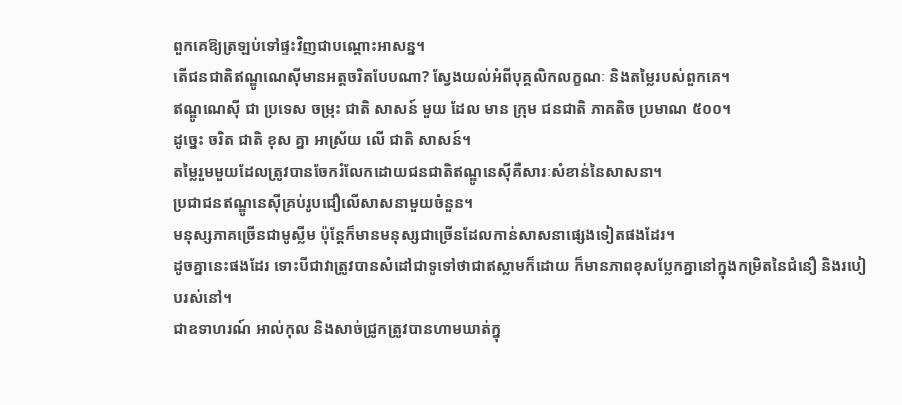ពួកគេឱ្យត្រឡប់ទៅផ្ទះវិញជាបណ្ដោះអាសន្ន។
តើជនជាតិឥណ្ឌូណេស៊ីមានអត្តចរិតបែបណា? ស្វែងយល់អំពីបុគ្គលិកលក្ខណៈ និងតម្លៃរបស់ពួកគេ។
ឥណ្ឌូណេស៊ី ជា ប្រទេស ចម្រុះ ជាតិ សាសន៍ មួយ ដែល មាន ក្រុម ជនជាតិ ភាគតិច ប្រមាណ ៥០០។
ដូច្នេះ ចរិត ជាតិ ខុស គ្នា អាស្រ័យ លើ ជាតិ សាសន៍។
តម្លៃរួមមួយដែលត្រូវបានចែករំលែកដោយជនជាតិឥណ្ឌូនេស៊ីគឺសារៈសំខាន់នៃសាសនា។
ប្រជាជនឥណ្ឌូនេស៊ីគ្រប់រូបជឿលើសាសនាមួយចំនួន។
មនុស្សភាគច្រើនជាមូស្លីម ប៉ុន្តែក៏មានមនុស្សជាច្រើនដែលកាន់សាសនាផ្សេងទៀតផងដែរ។
ដូចគ្នានេះផងដែរ ទោះបីជាវាត្រូវបានសំដៅជាទូទៅថាជាឥស្លាមក៏ដោយ ក៏មានភាពខុសប្លែកគ្នានៅក្នុងកម្រិតនៃជំនឿ និងរបៀបរស់នៅ។
ជាឧទាហរណ៍ អាល់កុល និងសាច់ជ្រូកត្រូវបានហាមឃាត់ក្នុ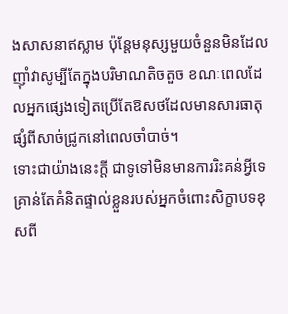ងសាសនាឥស្លាម ប៉ុន្តែមនុស្សមួយចំនួនមិនដែលញ៉ាំវាសូម្បីតែក្នុងបរិមាណតិចតួច ខណៈពេលដែលអ្នកផ្សេងទៀតប្រើតែឱសថដែលមានសារធាតុផ្សំពីសាច់ជ្រូកនៅពេលចាំបាច់។
ទោះជាយ៉ាងនេះក្តី ជាទូទៅមិនមានការរិះគន់អ្វីទេ គ្រាន់តែគំនិតផ្ទាល់ខ្លួនរបស់អ្នកចំពោះសិក្ខាបទខុសពី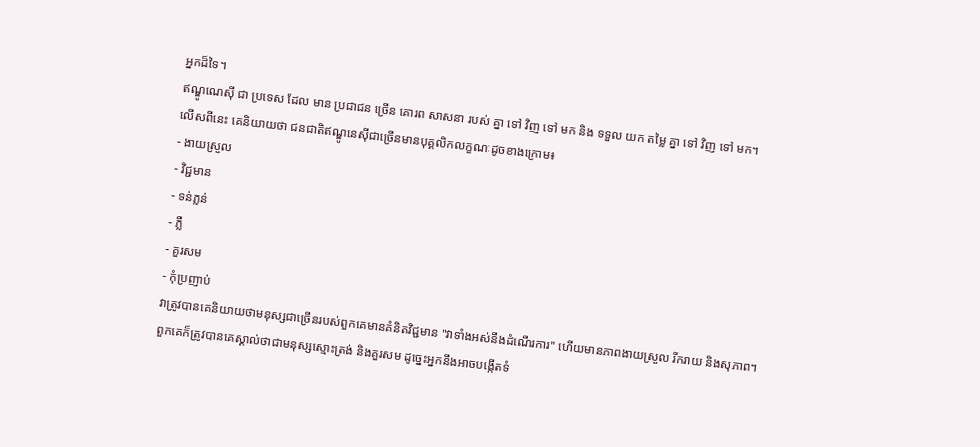អ្នកដ៏ទៃ។
ឥណ្ឌូណេស៊ី ជា ប្រទេស ដែល មាន ប្រជាជន ច្រើន គោរព សាសនា របស់ គ្នា ទៅ វិញ ទៅ មក និង ទទួល យក តម្លៃ គ្នា ទៅ វិញ ទៅ មក។
លើសពីនេះ គេនិយាយថា ជនជាតិឥណ្ឌូនេស៊ីជាច្រើនមានបុគ្គលិកលក្ខណៈដូចខាងក្រោម៖
- ងាយស្រួល
- វិជ្ជមាន
- ទន់ភ្លន់
- ភ្លឺ
- គួរសម
- កុំប្រញាប់
វាត្រូវបានគេនិយាយថាមនុស្សជាច្រើនរបស់ពួកគេមានគំនិតវិជ្ជមាន "វាទាំងអស់នឹងដំណើរការ" ហើយមានភាពងាយស្រួល រីករាយ និងសុភាព។
ពួកគេក៏ត្រូវបានគេស្គាល់ថាជាមនុស្សស្មោះត្រង់ និងគួរសម ដូច្នេះអ្នកនឹងអាចបង្កើតទំ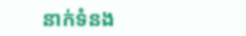នាក់ទំនង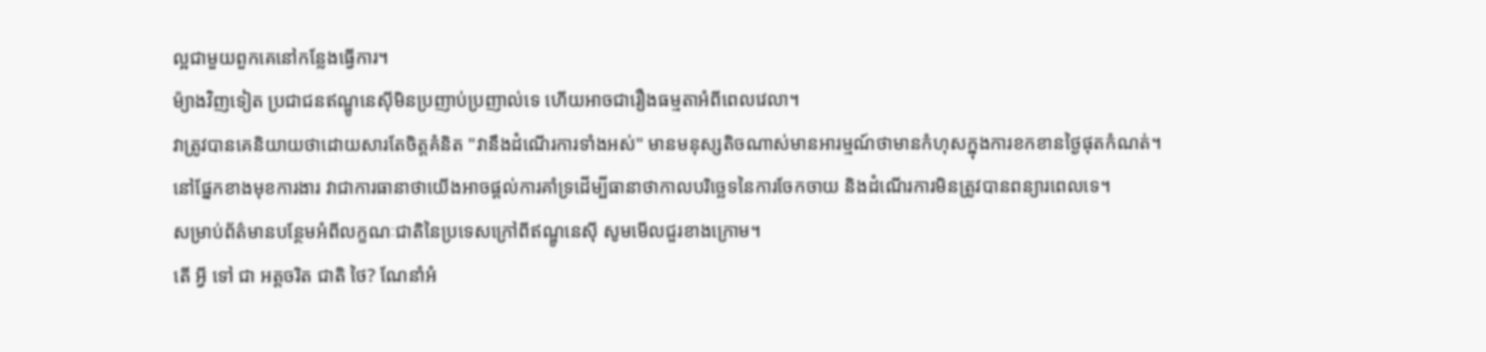ល្អជាមួយពួកគេនៅកន្លែងធ្វើការ។
ម៉្យាងវិញទៀត ប្រជាជនឥណ្ឌូនេស៊ីមិនប្រញាប់ប្រញាល់ទេ ហើយអាចជារឿងធម្មតាអំពីពេលវេលា។
វាត្រូវបានគេនិយាយថាដោយសារតែចិត្តគំនិត "វានឹងដំណើរការទាំងអស់" មានមនុស្សតិចណាស់មានអារម្មណ៍ថាមានកំហុសក្នុងការខកខានថ្ងៃផុតកំណត់។
នៅផ្នែកខាងមុខការងារ វាជាការធានាថាយើងអាចផ្តល់ការគាំទ្រដើម្បីធានាថាកាលបរិច្ឆេទនៃការចែកចាយ និងដំណើរការមិនត្រូវបានពន្យារពេលទេ។
សម្រាប់ព័ត៌មានបន្ថែមអំពីលក្ខណៈជាតិនៃប្រទេសក្រៅពីឥណ្ឌូនេស៊ី សូមមើលជួរខាងក្រោម។
តើ អ្វី ទៅ ជា អត្តចរិត ជាតិ ថៃ? ណែនាំអំ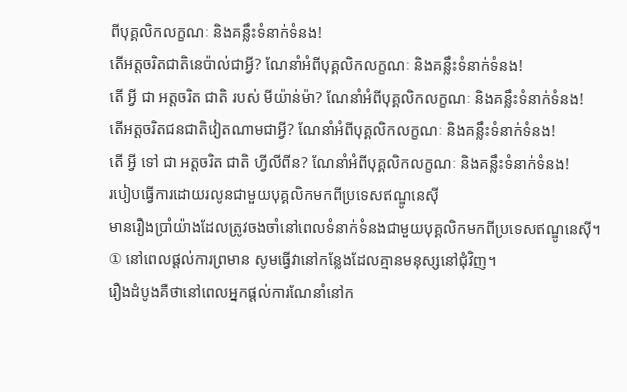ពីបុគ្គលិកលក្ខណៈ និងគន្លឹះទំនាក់ទំនង!
តើអត្តចរិតជាតិនេប៉ាល់ជាអ្វី? ណែនាំអំពីបុគ្គលិកលក្ខណៈ និងគន្លឹះទំនាក់ទំនង!
តើ អ្វី ជា អត្តចរិត ជាតិ របស់ មីយ៉ាន់ម៉ា? ណែនាំអំពីបុគ្គលិកលក្ខណៈ និងគន្លឹះទំនាក់ទំនង!
តើអត្តចរិតជនជាតិវៀតណាមជាអ្វី? ណែនាំអំពីបុគ្គលិកលក្ខណៈ និងគន្លឹះទំនាក់ទំនង!
តើ អ្វី ទៅ ជា អត្តចរិត ជាតិ ហ្វីលីពីន? ណែនាំអំពីបុគ្គលិកលក្ខណៈ និងគន្លឹះទំនាក់ទំនង!
របៀបធ្វើការដោយរលូនជាមួយបុគ្គលិកមកពីប្រទេសឥណ្ឌូនេស៊ី
មានរឿងប្រាំយ៉ាងដែលត្រូវចងចាំនៅពេលទំនាក់ទំនងជាមួយបុគ្គលិកមកពីប្រទេសឥណ្ឌូនេស៊ី។
① នៅពេលផ្តល់ការព្រមាន សូមធ្វើវានៅកន្លែងដែលគ្មានមនុស្សនៅជុំវិញ។
រឿងដំបូងគឺថានៅពេលអ្នកផ្តល់ការណែនាំនៅក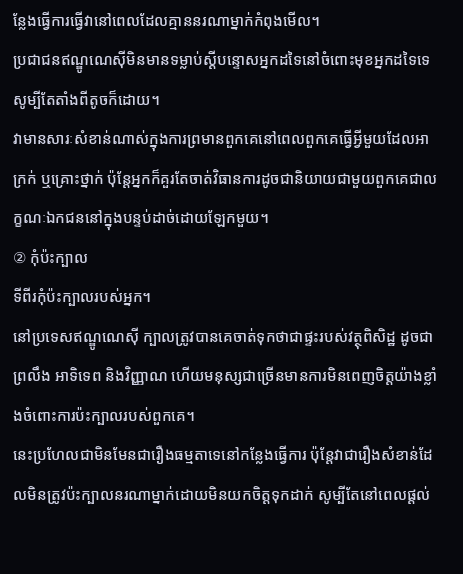ន្លែងធ្វើការធ្វើវានៅពេលដែលគ្មាននរណាម្នាក់កំពុងមើល។
ប្រជាជនឥណ្ឌូណេស៊ីមិនមានទម្លាប់ស្តីបន្ទោសអ្នកដទៃនៅចំពោះមុខអ្នកដទៃទេ សូម្បីតែតាំងពីតូចក៏ដោយ។
វាមានសារៈសំខាន់ណាស់ក្នុងការព្រមានពួកគេនៅពេលពួកគេធ្វើអ្វីមួយដែលអាក្រក់ ឬគ្រោះថ្នាក់ ប៉ុន្តែអ្នកក៏គួរតែចាត់វិធានការដូចជានិយាយជាមួយពួកគេជាលក្ខណៈឯកជននៅក្នុងបន្ទប់ដាច់ដោយឡែកមួយ។
② កុំប៉ះក្បាល
ទីពីរកុំប៉ះក្បាលរបស់អ្នក។
នៅប្រទេសឥណ្ឌូណេស៊ី ក្បាលត្រូវបានគេចាត់ទុកថាជាផ្ទះរបស់វត្ថុពិសិដ្ឋ ដូចជាព្រលឹង អាទិទេព និងវិញ្ញាណ ហើយមនុស្សជាច្រើនមានការមិនពេញចិត្តយ៉ាងខ្លាំងចំពោះការប៉ះក្បាលរបស់ពួកគេ។
នេះប្រហែលជាមិនមែនជារឿងធម្មតាទេនៅកន្លែងធ្វើការ ប៉ុន្តែវាជារឿងសំខាន់ដែលមិនត្រូវប៉ះក្បាលនរណាម្នាក់ដោយមិនយកចិត្តទុកដាក់ សូម្បីតែនៅពេលផ្តល់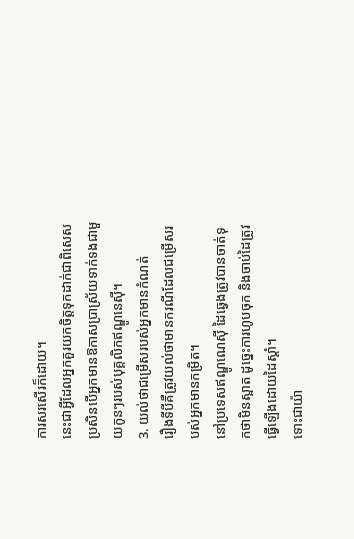ការសរសើរក៏ដោយ។
នេះជាអ្វីដែលអ្នកគួរយកចិត្តទុកដាក់ជាពិសេស ប្រសិនបើអ្នកមានឱកាសប្រាស្រ័យទាក់ទងជាមួយកូនៗរបស់បុគ្គលិកឥណ្ឌូនេស៊ី។
3. យល់ថាជម្រើសរបស់អ្នកមានកំណត់
រឿងទីបីគឺត្រូវយល់ថាមានករណីដែលជម្រើសរបស់អ្នកមានកម្រិត។
នៅប្រទេសឥណ្ឌូណេស៊ី ដៃឆ្វេងត្រូវបានចាត់ទុកថាមិនស្អាត ដូច្នេះការហូបចុក និងចាប់ដៃត្រូវធ្វើឡើងដោយដៃស្តាំ។
ទោះជាយ៉ា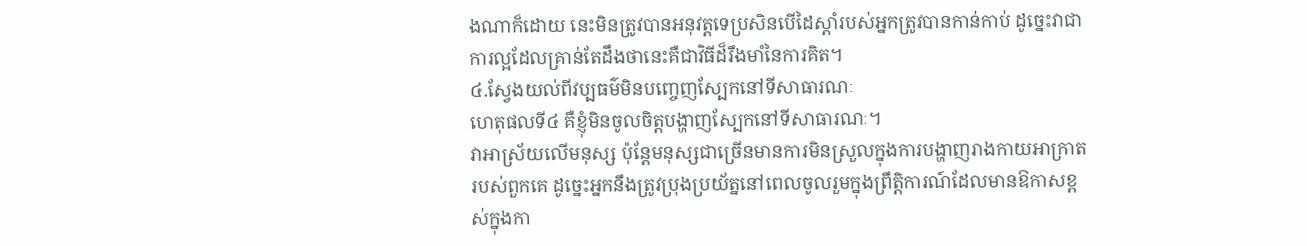ងណាក៏ដោយ នេះមិនត្រូវបានអនុវត្តទេប្រសិនបើដៃស្តាំរបស់អ្នកត្រូវបានកាន់កាប់ ដូច្នេះវាជាការល្អដែលគ្រាន់តែដឹងថានេះគឺជាវិធីដ៏រឹងមាំនៃការគិត។
៤.ស្វែងយល់ពីវប្បធម៌មិនបញ្ចេញស្បែកនៅទីសាធារណៈ
ហេតុផលទី៤ គឺខ្ញុំមិនចូលចិត្តបង្ហាញស្បែកនៅទីសាធារណៈ។
វាអាស្រ័យលើមនុស្ស ប៉ុន្តែមនុស្សជាច្រើនមានការមិនស្រួលក្នុងការបង្ហាញរាងកាយអាក្រាតរបស់ពួកគេ ដូច្នេះអ្នកនឹងត្រូវប្រុងប្រយ័ត្ននៅពេលចូលរួមក្នុងព្រឹត្តិការណ៍ដែលមានឱកាសខ្ពស់ក្នុងកា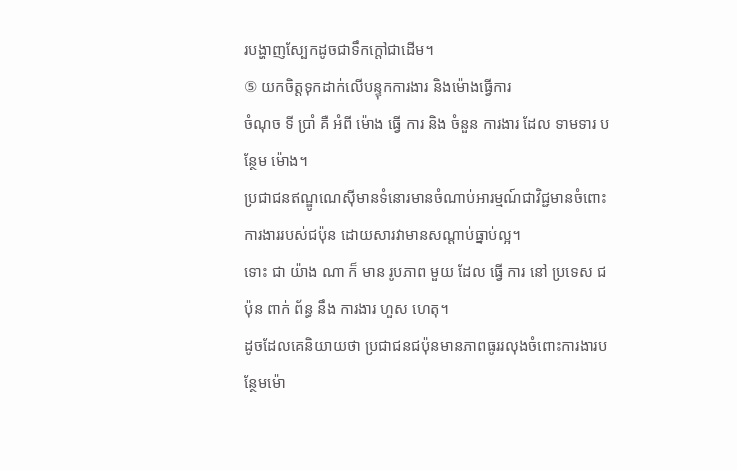របង្ហាញស្បែកដូចជាទឹកក្តៅជាដើម។
⑤ យកចិត្តទុកដាក់លើបន្ទុកការងារ និងម៉ោងធ្វើការ
ចំណុច ទី ប្រាំ គឺ អំពី ម៉ោង ធ្វើ ការ និង ចំនួន ការងារ ដែល ទាមទារ បន្ថែម ម៉ោង។
ប្រជាជនឥណ្ឌូណេស៊ីមានទំនោរមានចំណាប់អារម្មណ៍ជាវិជ្ជមានចំពោះការងាររបស់ជប៉ុន ដោយសារវាមានសណ្តាប់ធ្នាប់ល្អ។
ទោះ ជា យ៉ាង ណា ក៏ មាន រូបភាព មួយ ដែល ធ្វើ ការ នៅ ប្រទេស ជប៉ុន ពាក់ ព័ន្ធ នឹង ការងារ ហួស ហេតុ។
ដូចដែលគេនិយាយថា ប្រជាជនជប៉ុនមានភាពធូររលុងចំពោះការងារបន្ថែមម៉ោ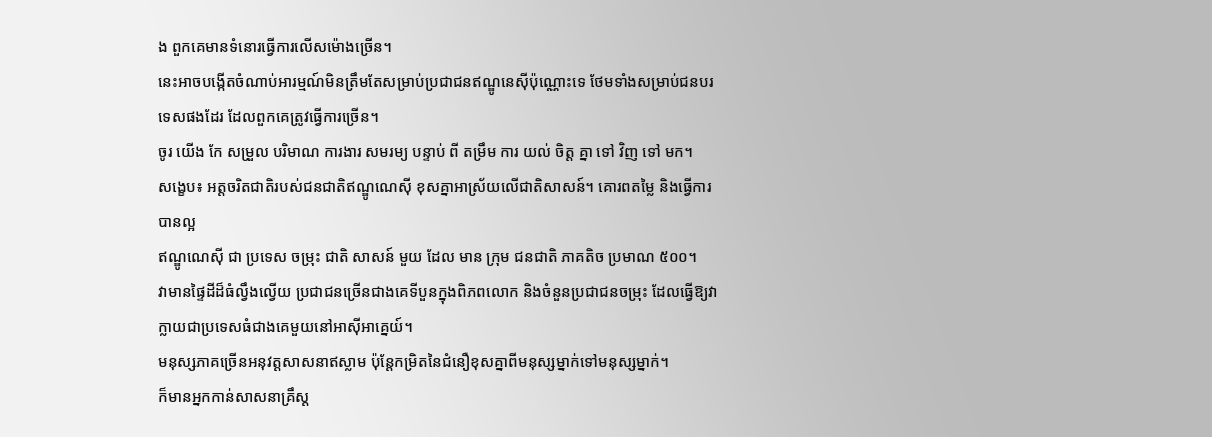ង ពួកគេមានទំនោរធ្វើការលើសម៉ោងច្រើន។
នេះអាចបង្កើតចំណាប់អារម្មណ៍មិនត្រឹមតែសម្រាប់ប្រជាជនឥណ្ឌូនេស៊ីប៉ុណ្ណោះទេ ថែមទាំងសម្រាប់ជនបរទេសផងដែរ ដែលពួកគេត្រូវធ្វើការច្រើន។
ចូរ យើង កែ សម្រួល បរិមាណ ការងារ សមរម្យ បន្ទាប់ ពី តម្រឹម ការ យល់ ចិត្ត គ្នា ទៅ វិញ ទៅ មក។
សង្ខេប៖ អត្តចរិតជាតិរបស់ជនជាតិឥណ្ឌូណេស៊ី ខុសគ្នាអាស្រ័យលើជាតិសាសន៍។ គោរពតម្លៃ និងធ្វើការបានល្អ
ឥណ្ឌូណេស៊ី ជា ប្រទេស ចម្រុះ ជាតិ សាសន៍ មួយ ដែល មាន ក្រុម ជនជាតិ ភាគតិច ប្រមាណ ៥០០។
វាមានផ្ទៃដីដ៏ធំល្វឹងល្វើយ ប្រជាជនច្រើនជាងគេទីបួនក្នុងពិភពលោក និងចំនួនប្រជាជនចម្រុះ ដែលធ្វើឱ្យវាក្លាយជាប្រទេសធំជាងគេមួយនៅអាស៊ីអាគ្នេយ៍។
មនុស្សភាគច្រើនអនុវត្តសាសនាឥស្លាម ប៉ុន្តែកម្រិតនៃជំនឿខុសគ្នាពីមនុស្សម្នាក់ទៅមនុស្សម្នាក់។
ក៏មានអ្នកកាន់សាសនាគ្រឹស្ត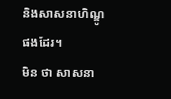និងសាសនាហិណ្ឌូផងដែរ។
មិន ថា សាសនា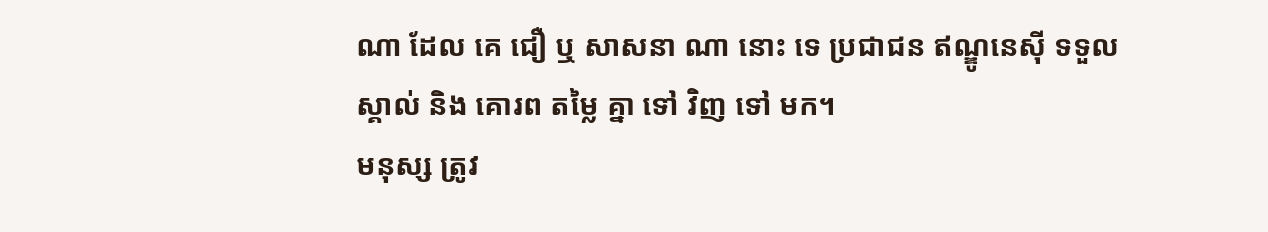ណា ដែល គេ ជឿ ឬ សាសនា ណា នោះ ទេ ប្រជាជន ឥណ្ឌូនេស៊ី ទទួល ស្គាល់ និង គោរព តម្លៃ គ្នា ទៅ វិញ ទៅ មក។
មនុស្ស ត្រូវ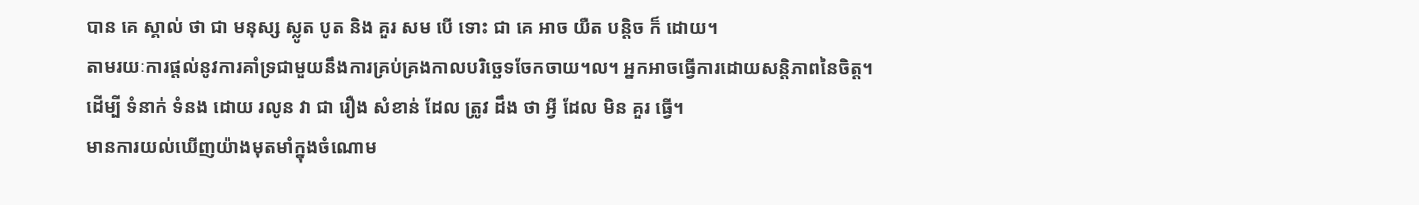បាន គេ ស្គាល់ ថា ជា មនុស្ស ស្លូត បូត និង គួរ សម បើ ទោះ ជា គេ អាច យឺត បន្តិច ក៏ ដោយ។
តាមរយៈការផ្តល់នូវការគាំទ្រជាមួយនឹងការគ្រប់គ្រងកាលបរិច្ឆេទចែកចាយ។ល។ អ្នកអាចធ្វើការដោយសន្តិភាពនៃចិត្ត។
ដើម្បី ទំនាក់ ទំនង ដោយ រលូន វា ជា រឿង សំខាន់ ដែល ត្រូវ ដឹង ថា អ្វី ដែល មិន គួរ ធ្វើ។
មានការយល់ឃើញយ៉ាងមុតមាំក្នុងចំណោម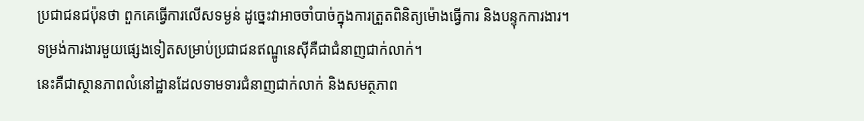ប្រជាជនជប៉ុនថា ពួកគេធ្វើការលើសទម្ងន់ ដូច្នេះវាអាចចាំបាច់ក្នុងការត្រួតពិនិត្យម៉ោងធ្វើការ និងបន្ទុកការងារ។
ទម្រង់ការងារមួយផ្សេងទៀតសម្រាប់ប្រជាជនឥណ្ឌូនេស៊ីគឺជាជំនាញជាក់លាក់។
នេះគឺជាស្ថានភាពលំនៅដ្ឋានដែលទាមទារជំនាញជាក់លាក់ និងសមត្ថភាព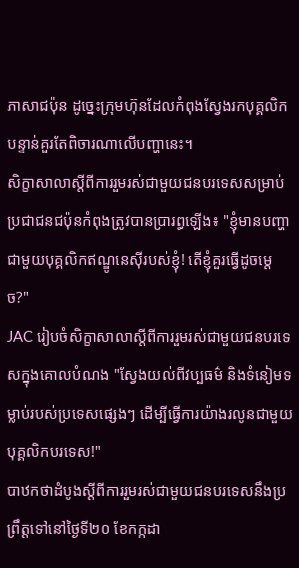ភាសាជប៉ុន ដូច្នេះក្រុមហ៊ុនដែលកំពុងស្វែងរកបុគ្គលិកបន្ទាន់គួរតែពិចារណាលើបញ្ហានេះ។
សិក្ខាសាលាស្តីពីការរួមរស់ជាមួយជនបរទេសសម្រាប់ប្រជាជនជប៉ុនកំពុងត្រូវបានប្រារព្ធឡើង៖ "ខ្ញុំមានបញ្ហាជាមួយបុគ្គលិកឥណ្ឌូនេស៊ីរបស់ខ្ញុំ! តើខ្ញុំគួរធ្វើដូចម្តេច?"
JAC រៀបចំសិក្ខាសាលាស្តីពីការរួមរស់ជាមួយជនបរទេសក្នុងគោលបំណង "ស្វែងយល់ពីវប្បធម៌ និងទំនៀមទម្លាប់របស់ប្រទេសផ្សេងៗ ដើម្បីធ្វើការយ៉ាងរលូនជាមួយបុគ្គលិកបរទេស!"
បាឋកថាដំបូងស្តីពីការរួមរស់ជាមួយជនបរទេសនឹងប្រព្រឹត្តទៅនៅថ្ងៃទី២០ ខែកក្កដា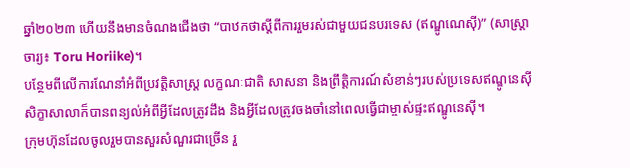ឆ្នាំ២០២៣ ហើយនឹងមានចំណងជើងថា “បាឋកថាស្តីពីការរួមរស់ជាមួយជនបរទេស (ឥណ្ឌូណេស៊ី)” (សាស្ត្រាចារ្យ៖ Toru Horiike)។
បន្ថែមពីលើការណែនាំអំពីប្រវត្តិសាស្ត្រ លក្ខណៈជាតិ សាសនា និងព្រឹត្តិការណ៍សំខាន់ៗរបស់ប្រទេសឥណ្ឌូនេស៊ី សិក្ខាសាលាក៏បានពន្យល់អំពីអ្វីដែលត្រូវដឹង និងអ្វីដែលត្រូវចងចាំនៅពេលធ្វើជាម្ចាស់ផ្ទះឥណ្ឌូនេស៊ី។
ក្រុមហ៊ុនដែលចូលរួមបានសួរសំណួរជាច្រើន រួ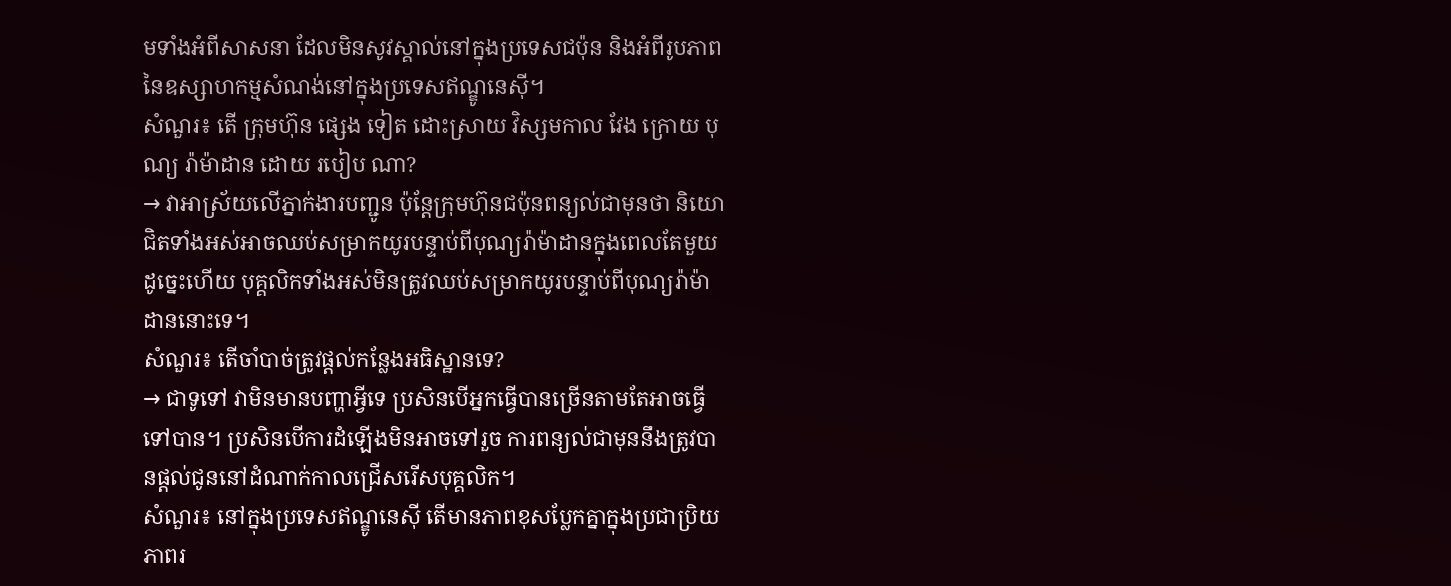មទាំងអំពីសាសនា ដែលមិនសូវស្គាល់នៅក្នុងប្រទេសជប៉ុន និងអំពីរូបភាពនៃឧស្សាហកម្មសំណង់នៅក្នុងប្រទេសឥណ្ឌូនេស៊ី។
សំណួរ៖ តើ ក្រុមហ៊ុន ផ្សេង ទៀត ដោះស្រាយ វិស្សមកាល វែង ក្រោយ បុណ្យ រ៉ាម៉ាដាន ដោយ របៀប ណា?
→ វាអាស្រ័យលើភ្នាក់ងារបញ្ជូន ប៉ុន្តែក្រុមហ៊ុនជប៉ុនពន្យល់ជាមុនថា និយោជិតទាំងអស់អាចឈប់សម្រាកយូរបន្ទាប់ពីបុណ្យរ៉ាម៉ាដានក្នុងពេលតែមួយ ដូច្នេះហើយ បុគ្គលិកទាំងអស់មិនត្រូវឈប់សម្រាកយូរបន្ទាប់ពីបុណ្យរ៉ាម៉ាដាននោះទេ។
សំណួរ៖ តើចាំបាច់ត្រូវផ្តល់កន្លែងអធិស្ឋានទេ?
→ ជាទូទៅ វាមិនមានបញ្ហាអ្វីទេ ប្រសិនបើអ្នកធ្វើបានច្រើនតាមតែអាចធ្វើទៅបាន។ ប្រសិនបើការដំឡើងមិនអាចទៅរួច ការពន្យល់ជាមុននឹងត្រូវបានផ្តល់ជូននៅដំណាក់កាលជ្រើសរើសបុគ្គលិក។
សំណួរ៖ នៅក្នុងប្រទេសឥណ្ឌូនេស៊ី តើមានភាពខុសប្លែកគ្នាក្នុងប្រជាប្រិយភាពរ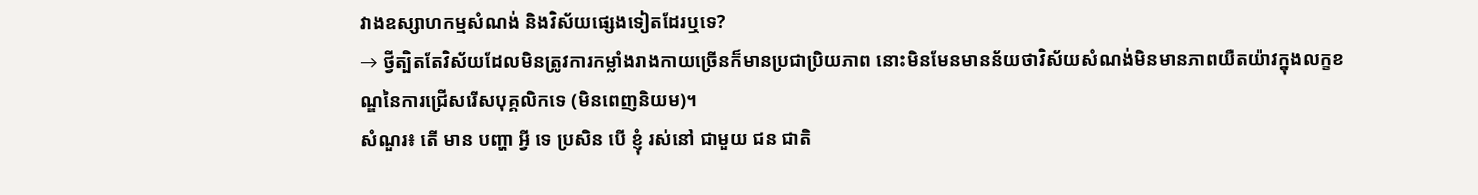វាងឧស្សាហកម្មសំណង់ និងវិស័យផ្សេងទៀតដែរឬទេ?
→ ថ្វីត្បិតតែវិស័យដែលមិនត្រូវការកម្លាំងរាងកាយច្រើនក៏មានប្រជាប្រិយភាព នោះមិនមែនមានន័យថាវិស័យសំណង់មិនមានភាពយឺតយ៉ាវក្នុងលក្ខខណ្ឌនៃការជ្រើសរើសបុគ្គលិកទេ (មិនពេញនិយម)។
សំណួរ៖ តើ មាន បញ្ហា អ្វី ទេ ប្រសិន បើ ខ្ញុំ រស់នៅ ជាមួយ ជន ជាតិ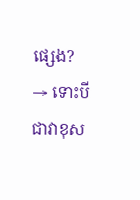ផ្សេង?
→ ទោះបីជាវាខុស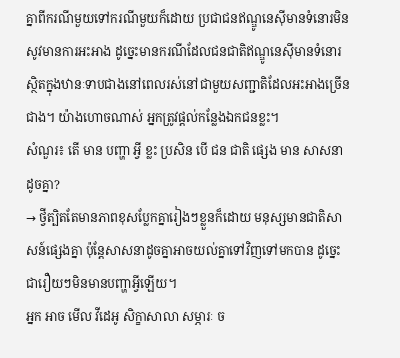គ្នាពីករណីមួយទៅករណីមួយក៏ដោយ ប្រជាជនឥណ្ឌូនេស៊ីមានទំនោរមិនសូវមានការអះអាង ដូច្នេះមានករណីដែលជនជាតិឥណ្ឌូនេស៊ីមានទំនោរស្ថិតក្នុងឋានៈទាបជាងនៅពេលរស់នៅជាមួយសញ្ជាតិដែលអះអាងច្រើនជាង។ យ៉ាងហោចណាស់ អ្នកត្រូវផ្តល់កន្លែងឯកជនខ្លះ។
សំណួរ៖ តើ មាន បញ្ហា អ្វី ខ្លះ ប្រសិន បើ ជន ជាតិ ផ្សេង មាន សាសនា ដូចគ្នា?
→ ថ្វីត្បិតតែមានភាពខុសប្លែកគ្នារៀងៗខ្លួនក៏ដោយ មនុស្សមានជាតិសាសន៍ផ្សេងគ្នា ប៉ុន្តែសាសនាដូចគ្នាអាចយល់គ្នាទៅវិញទៅមកបាន ដូច្នេះជារឿយៗមិនមានបញ្ហាអ្វីឡើយ។
អ្នក អាច មើល វីដេអូ សិក្ខាសាលា សម្ភារៈ ច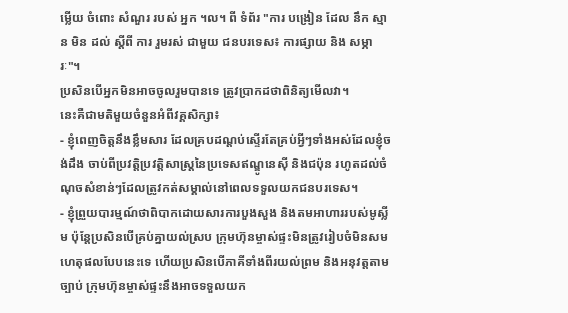ម្លើយ ចំពោះ សំណួរ របស់ អ្នក ។ល។ ពី ទំព័រ "ការ បង្រៀន ដែល នឹក ស្មាន មិន ដល់ ស្តីពី ការ រួមរស់ ជាមួយ ជនបរទេស៖ ការផ្សាយ និង សម្ភារៈ"។
ប្រសិនបើអ្នកមិនអាចចូលរួមបានទេ ត្រូវប្រាកដថាពិនិត្យមើលវា។
នេះគឺជាមតិមួយចំនួនអំពីវគ្គសិក្សា៖
- ខ្ញុំពេញចិត្តនឹងខ្លឹមសារ ដែលគ្របដណ្តប់ស្ទើរតែគ្រប់អ្វីៗទាំងអស់ដែលខ្ញុំចង់ដឹង ចាប់ពីប្រវត្តិប្រវត្តិសាស្ត្រនៃប្រទេសឥណ្ឌូនេស៊ី និងជប៉ុន រហូតដល់ចំណុចសំខាន់ៗដែលត្រូវកត់សម្គាល់នៅពេលទទួលយកជនបរទេស។
- ខ្ញុំព្រួយបារម្មណ៍ថាពិបាកដោយសារការបួងសួង និងតមអាហាររបស់មូស្លីម ប៉ុន្តែប្រសិនបើគ្រប់គ្នាយល់ស្រប ក្រុមហ៊ុនម្ចាស់ផ្ទះមិនត្រូវរៀបចំមិនសមហេតុផលបែបនេះទេ ហើយប្រសិនបើភាគីទាំងពីរយល់ព្រម និងអនុវត្តតាមច្បាប់ ក្រុមហ៊ុនម្ចាស់ផ្ទះនឹងអាចទទួលយក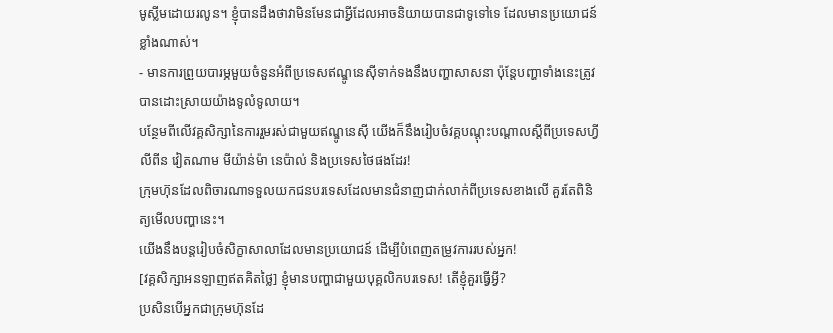មូស្លីមដោយរលូន។ ខ្ញុំបានដឹងថាវាមិនមែនជាអ្វីដែលអាចនិយាយបានជាទូទៅទេ ដែលមានប្រយោជន៍ខ្លាំងណាស់។
- មានការព្រួយបារម្ភមួយចំនួនអំពីប្រទេសឥណ្ឌូនេស៊ីទាក់ទងនឹងបញ្ហាសាសនា ប៉ុន្តែបញ្ហាទាំងនេះត្រូវបានដោះស្រាយយ៉ាងទូលំទូលាយ។
បន្ថែមពីលើវគ្គសិក្សានៃការរួមរស់ជាមួយឥណ្ឌូនេស៊ី យើងក៏នឹងរៀបចំវគ្គបណ្តុះបណ្តាលស្តីពីប្រទេសហ្វីលីពីន វៀតណាម មីយ៉ាន់ម៉ា នេប៉ាល់ និងប្រទេសថៃផងដែរ!
ក្រុមហ៊ុនដែលពិចារណាទទួលយកជនបរទេសដែលមានជំនាញជាក់លាក់ពីប្រទេសខាងលើ គួរតែពិនិត្យមើលបញ្ហានេះ។
យើងនឹងបន្តរៀបចំសិក្ខាសាលាដែលមានប្រយោជន៍ ដើម្បីបំពេញតម្រូវការរបស់អ្នក!
[វគ្គសិក្សាអនឡាញឥតគិតថ្លៃ] ខ្ញុំមានបញ្ហាជាមួយបុគ្គលិកបរទេស! តើខ្ញុំគួរធ្វើអ្វី?
ប្រសិនបើអ្នកជាក្រុមហ៊ុនដែ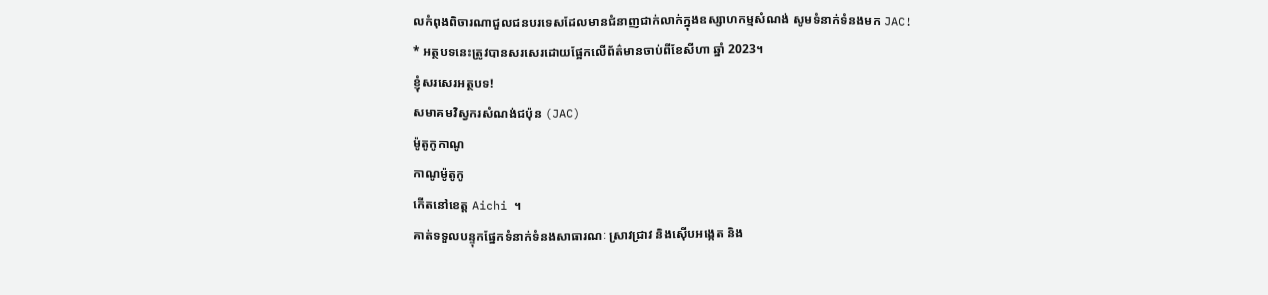លកំពុងពិចារណាជួលជនបរទេសដែលមានជំនាញជាក់លាក់ក្នុងឧស្សាហកម្មសំណង់ សូមទំនាក់ទំនងមក JAC!
* អត្ថបទនេះត្រូវបានសរសេរដោយផ្អែកលើព័ត៌មានចាប់ពីខែសីហា ឆ្នាំ 2023។
ខ្ញុំសរសេរអត្ថបទ!
សមាគមវិស្វករសំណង់ជប៉ុន (JAC)
ម៉ូតូកូកាណូ
កាណូម៉ូតូកូ
កើតនៅខេត្ត Aichi ។
គាត់ទទួលបន្ទុកផ្នែកទំនាក់ទំនងសាធារណៈ ស្រាវជ្រាវ និងស៊ើបអង្កេត និង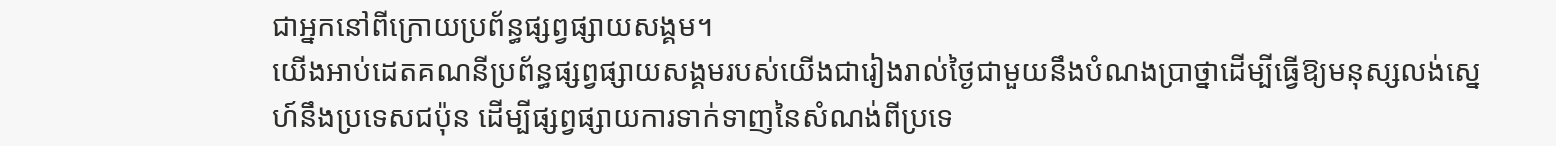ជាអ្នកនៅពីក្រោយប្រព័ន្ធផ្សព្វផ្សាយសង្គម។
យើងអាប់ដេតគណនីប្រព័ន្ធផ្សព្វផ្សាយសង្គមរបស់យើងជារៀងរាល់ថ្ងៃជាមួយនឹងបំណងប្រាថ្នាដើម្បីធ្វើឱ្យមនុស្សលង់ស្នេហ៍នឹងប្រទេសជប៉ុន ដើម្បីផ្សព្វផ្សាយការទាក់ទាញនៃសំណង់ពីប្រទេ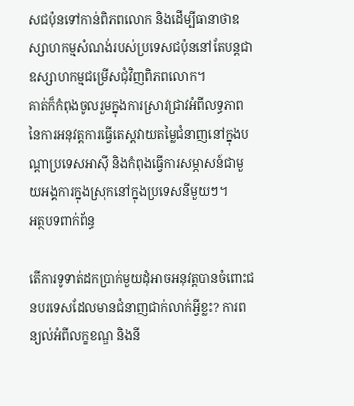សជប៉ុនទៅកាន់ពិភពលោក និងដើម្បីធានាថាឧស្សាហកម្មសំណង់របស់ប្រទេសជប៉ុននៅតែបន្តជាឧស្សាហកម្មជម្រើសជុំវិញពិភពលោក។
គាត់ក៏កំពុងចូលរួមក្នុងការស្រាវជ្រាវអំពីលទ្ធភាពនៃការអនុវត្តការធ្វើតេស្តវាយតម្លៃជំនាញនៅក្នុងបណ្តាប្រទេសអាស៊ី និងកំពុងធ្វើការសម្ភាសន៍ជាមួយអង្គការក្នុងស្រុកនៅក្នុងប្រទេសនីមួយៗ។
អត្ថបទពាក់ព័ន្ធ

តើការទូទាត់ដកប្រាក់មួយដុំអាចអនុវត្តបានចំពោះជនបរទេសដែលមានជំនាញជាក់លាក់អ្វីខ្លះ? ការពន្យល់អំពីលក្ខខណ្ឌ និងនី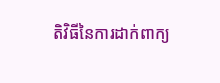តិវិធីនៃការដាក់ពាក្យ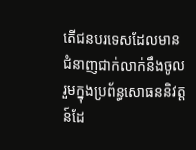តើជនបរទេសដែលមានជំនាញជាក់លាក់នឹងចូលរួមក្នុងប្រព័ន្ធសោធននិវត្តន៍ដែ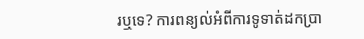រឬទេ? ការពន្យល់អំពីការទូទាត់ដកប្រា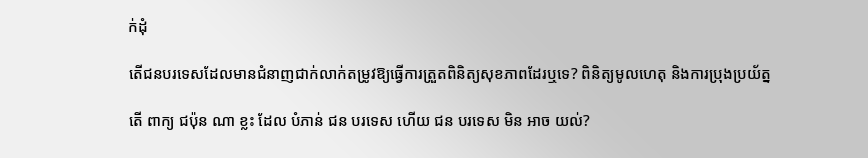ក់ដុំ

តើជនបរទេសដែលមានជំនាញជាក់លាក់តម្រូវឱ្យធ្វើការត្រួតពិនិត្យសុខភាពដែរឬទេ? ពិនិត្យមូលហេតុ និងការប្រុងប្រយ័ត្ន

តើ ពាក្យ ជប៉ុន ណា ខ្លះ ដែល បំភាន់ ជន បរទេស ហើយ ជន បរទេស មិន អាច យល់?